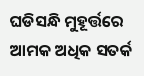ଘଡିସନ୍ଧି ମୁହୂର୍ତ୍ତରେ ଆମକ ଅଧିକ ସତର୍କ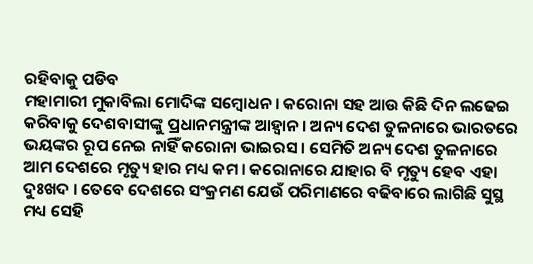ରହିବାକୁ ପଡିବ
ମହାମାରୀ ମୁକାବିଲା ମୋଦିଙ୍କ ସମ୍ବୋଧନ । କରୋନା ସହ ଆଉ କିଛି ଦିନ ଲଢେଇ କରିବାକୁ ଦେଶବାସୀଙ୍କୁ ପ୍ରଧାନମନ୍ତ୍ରୀଙ୍କ ଆହ୍ୱାନ । ଅନ୍ୟ ଦେଶ ତୁଳନାରେ ଭାରତରେ ଭୟଙ୍କର ରୂପ ନେଇ ନାହିଁ କରୋନା ଭାଇରସ । ସେମିତି ଅନ୍ୟ ଦେଶ ତୁଳନାରେ ଆମ ଦେଶରେ ମୃତ୍ୟୁ ହାର ମଧ୍ୟ କମ । କରୋନାରେ ଯାହାର ବି ମୃତ୍ୟୁ ହେବ ଏହା ଦୁଃଖଦ । ତେବେ ଦେଶରେ ସଂକ୍ରମଣ ଯେଉଁ ପରିମାଣରେ ବଢିବାରେ ଲାଗିଛି ସୁସ୍ଥ ମଧ୍ୟ ସେହି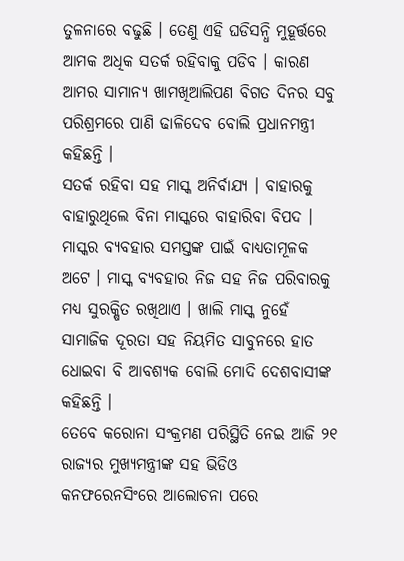ତୁଳନାରେ ବଢୁଛି । ତେଣୁ ଏହି ଘଡିସନ୍ଧି ମୁହୂର୍ତ୍ତରେ ଆମକ ଅଧିକ ସତର୍କ ରହିବାକୁ ପଡିବ । କାରଣ ଆମର ସାମାନ୍ୟ ଖାମଖିଆଲିପଣ ବିଗତ ଦିନର ସବୁ ପରିଶ୍ରମରେ ପାଣି ଢାଳିଦେବ ବୋଲି ପ୍ରଧାନମନ୍ତ୍ରୀ କହିଛନ୍ତି ।
ସତର୍କ ରହିବା ସହ ମାସ୍କ ଅନିର୍ବାଯ୍ୟ । ବାହାରକୁ ବାହାରୁଥିଲେ ବିନା ମାସ୍କରେ ବାହାରିବା ବିପଦ । ମାସ୍କର ବ୍ୟବହାର ସମସ୍ତଙ୍କ ପାଇଁ ବାଧ୍ୟତାମୂଳକ ଅଟେ । ମାସ୍କ ବ୍ୟବହାର ନିଜ ସହ ନିଜ ପରିବାରକୁ ମଧ୍ୟ ସୁରକ୍ଷିତ ରଖିଥାଏ । ଖାଲି ମାସ୍କ ନୁହେଁ ସାମାଜିକ ଦୂରତା ସହ ନିୟମିତ ସାବୁନରେ ହାତ ଧୋଇବା ବି ଆବଶ୍ୟକ ବୋଲି ମୋଦି ଦେଶବାସୀଙ୍କ କହିଛନ୍ତି ।
ତେବେ କରୋନା ସଂକ୍ରମଣ ପରିସ୍ଥିତି ନେଇ ଆଜି ୨୧ ରାଜ୍ୟର ମୁଖ୍ୟମନ୍ତ୍ରୀଙ୍କ ସହ ଭିଡିଓ କନଫରେନସିଂରେ ଆଲୋଚନା ପରେ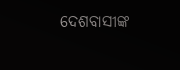ଦେଶବାସୀଙ୍କ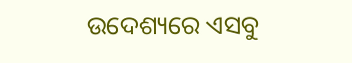ଉଦେଶ୍ୟରେ ଏସବୁ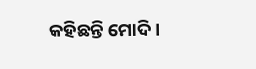କହିଛନ୍ତି ମୋଦି ।